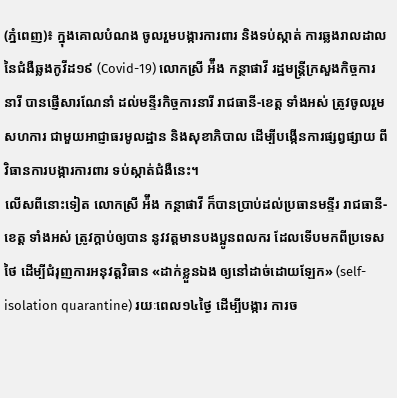(ភ្នំពេញ)៖ ក្នុងគោលបំណង ចូលរួមបង្ការការពារ និងទប់ស្កាត់ ការឆ្លងរាលដាល នៃជំងឺឆ្លងកូវីដ១៩ (Covid-19) លោកស្រី អ៉ឹង កន្ថាផាវី រដ្ឋមន្រ្តីក្រសួងកិច្ចការនារី បានផ្ញើសារណែនាំ ដល់មន្ទីរកិច្ចការនារី រាជធានី-ខេត្ត ទាំងអស់ ត្រូវចូលរួមសហការ ជាមួយអាជ្ញាធរមូលដ្ឋាន និងសុខាភិបាល ដើម្បីបង្កើនការផ្សព្វផ្សាយ ពីវិធានការបង្ការការពារ ទប់ស្កាត់ជំងឺនេះ។
លើសពីនោះទៀត លោកស្រី អ៉ឹង កន្ថាផាវី ក៏បានប្រាប់ដល់ប្រធានមន្ទីរ រាជធានី-ខេត្ត ទាំងអស់ ត្រូវក្តាប់ឲ្យបាន នូវវត្តមានបងប្អូនពលករ ដែលទើបមកពីប្រទេសថៃ ដើម្បីជំរុញការអនុវត្តវិធាន «ដាក់ខ្លួនឯង ឲ្យនៅដាច់ដោយឡែក» (self-isolation quarantine) រយៈពេល១៤ថ្ងៃ ដើម្បីបង្ការ ការច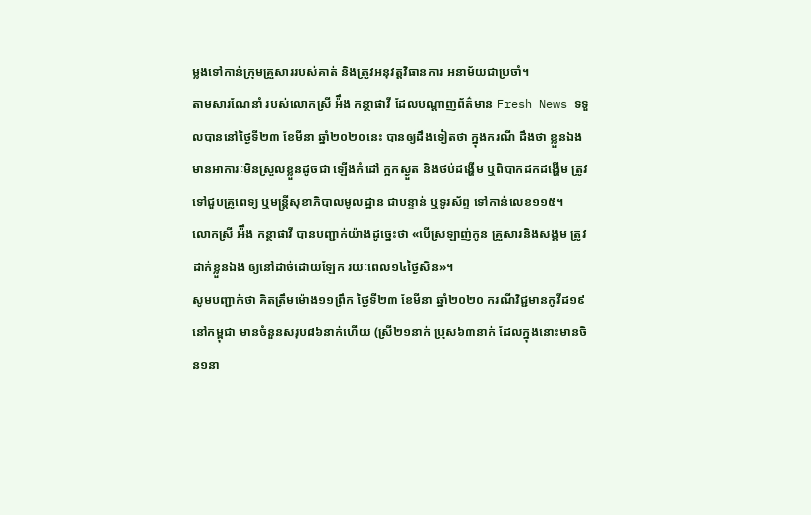ម្លងទៅកាន់ក្រុមគ្រួសាររបស់គាត់ និងត្រូវអនុវត្តវិធានការ អនាម័យជាប្រចាំ។
តាមសារណែនាំ របស់លោកស្រី អ៉ឹង កន្ថាផាវី ដែលបណ្ដាញព័ត៌មាន Fresh News ទទួលបាននៅថ្ងៃទី២៣ ខែមីនា ឆ្នាំ២០២០នេះ បានឲ្យដឹងទៀតថា ក្នុងករណី ដឹងថា ខ្លួនឯងមានអាការៈមិនស្រួលខ្លួនដូចជា ឡើងកំដៅ ក្អកស្ងួត និងថប់ដង្ហើម ឬពិបាកដកដង្ហើម ត្រូវទៅជួបគ្រូពេទ្យ ឬមន្ដ្រីសុខាភិបាលមូលដ្ឋាន ជាបន្ទាន់ ឬទូរស័ព្ទ ទៅកាន់លេខ១១៥។
លោកស្រី អ៉ឹង កន្ថាផាវី បានបញ្ជាក់យ៉ាងដូច្នេះថា «បើស្រឡាញ់កូន គ្រួសារនិងសង្គម ត្រូវដាក់ខ្លួនឯង ឲ្យនៅដាច់ដោយឡែក រយៈពេល១៤ថ្ងៃសិន»។
សូមបញ្ជាក់ថា គិតត្រឹមម៉ោង១១ព្រឹក ថ្ងៃទី២៣ ខែមីនា ឆ្នាំ២០២០ ករណីវិជ្ជមានកូវីដ១៩ នៅកម្ពុជា មានចំនួនសរុប៨៦នាក់ហើយ (ស្រី២១នាក់ ប្រុស៦៣នាក់ ដែលក្នុងនោះមានចិន១នា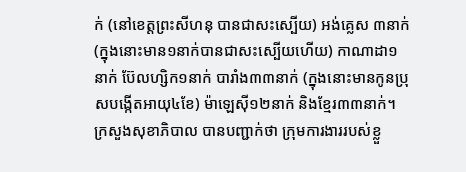ក់ (នៅខេត្តព្រះសីហនុ បានជាសះស្បើយ) អង់គ្លេស ៣នាក់ (ក្នុងនោះមាន១នាក់បានជាសះស្បើយហើយ) កាណាដា១នាក់ ប៊ែលហ្សិក១នាក់ បារាំង៣៣នាក់ (ក្នុងនោះមានកូនប្រុសបង្កើតអាយុ៤ខែ) ម៉ាឡេស៊ី១២នាក់ និងខ្មែរ៣៣នាក់។
ក្រសួងសុខាភិបាល បានបញ្ជាក់ថា ក្រុមការងាររបស់ខ្លួ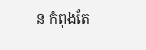ន កំពុងតែ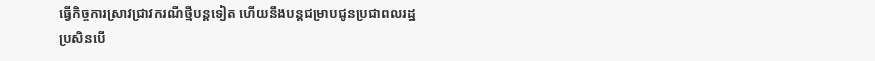ធ្វើកិច្ចការស្រាវជ្រាវករណីថ្មីបន្តទៀត ហើយនឹងបន្តជម្រាបជូនប្រជាពលរដ្ឋ ប្រសិនបើ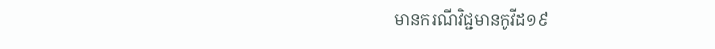មានករណីវិជ្ជមានកូវីដ១៩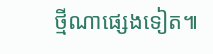ថ្មីណាផ្សេងទៀត៕